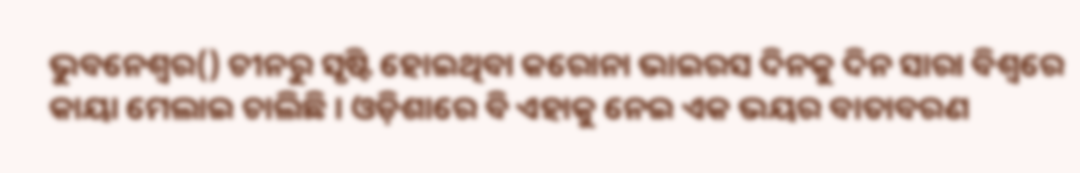ଭୁବନେଶ୍ୱର() ଚୀନରୁ ସୃଷ୍ଟି ହୋଇଥିବା କରୋନା ଭାଇରସ ଦିନକୁ ଦିନ ସାରା ବିଶ୍ୱରେ କାୟା ମେଲାଇ ଚାଲିଛି । ଓଡ଼ିଶାରେ ବି ଏହାକୁ ନେଇ ଏକ ଭୟର ବାତାବରଣ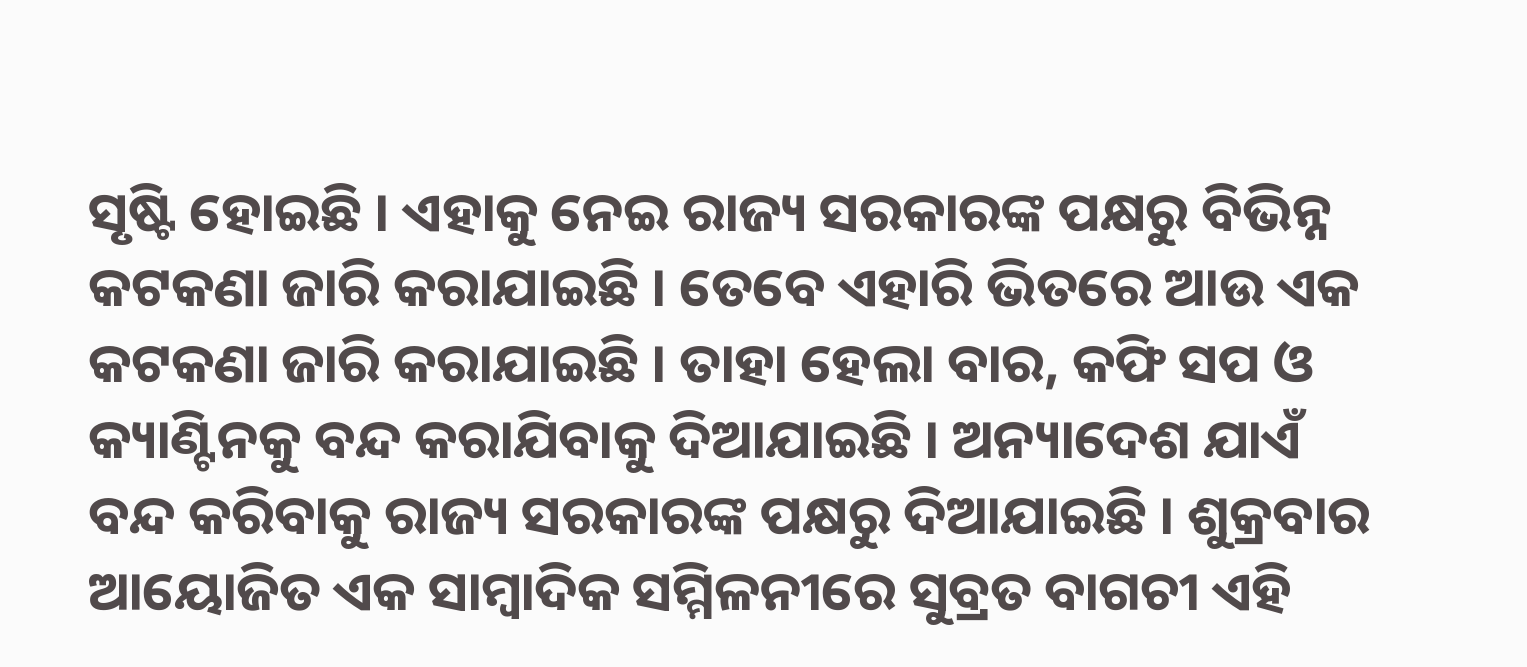ସୃଷ୍ଟି ହୋଇଛି । ଏହାକୁ ନେଇ ରାଜ୍ୟ ସରକାରଙ୍କ ପକ୍ଷରୁ ବିଭିନ୍ନ କଟକଣା ଜାରି କରାଯାଇଛି । ତେବେ ଏହାରି ଭିତରେ ଆଉ ଏକ କଟକଣା ଜାରି କରାଯାଇଛି । ତାହା ହେଲା ବାର, କଫି ସପ ଓ କ୍ୟାଣ୍ଟିନକୁ ବନ୍ଦ କରାଯିବାକୁ ଦିଆଯାଇଛି । ଅନ୍ୟାଦେଶ ଯାଏଁ ବନ୍ଦ କରିବାକୁ ରାଜ୍ୟ ସରକାରଙ୍କ ପକ୍ଷରୁ ଦିଆଯାଇଛି । ଶୁକ୍ରବାର ଆୟୋଜିତ ଏକ ସାମ୍ବାଦିକ ସମ୍ମିଳନୀରେ ସୁବ୍ରତ ବାଗଚୀ ଏହି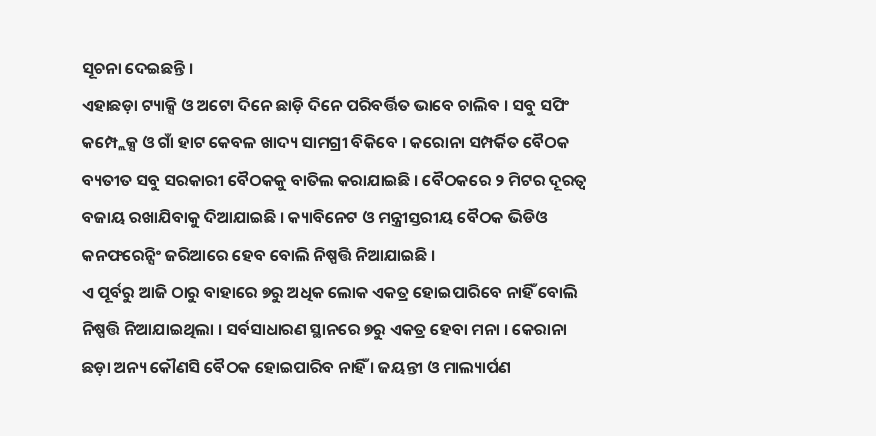ସୂଚନା ଦେଇଛନ୍ତି ।
ଏହାଛଡ଼ା ଟ୍ୟାକ୍ସି ଓ ଅଟୋ ଦିନେ ଛାଡ଼ି ଦିନେ ପରିବର୍ତ୍ତିତ ଭାବେ ଚାଲିବ । ସବୁ ସପିଂ କମ୍ପ୍ଲେକ୍ସ ଓ ଗାଁ ହାଟ କେବଳ ଖାଦ୍ୟ ସାମଗ୍ରୀ ବିକିବେ । କରୋନା ସମ୍ପର୍କିତ ବୈଠକ ବ୍ୟତୀତ ସବୁ ସରକାରୀ ବୈଠକକୁ ବାତିଲ କରାଯାଇଛି । ବୈଠକରେ ୨ ମିଟର ଦୂରତ୍ୱ ବଜାୟ ରଖାଯିବାକୁ ଦିଆଯାଇଛି । କ୍ୟାବିନେଟ ଓ ମନ୍ତ୍ରୀସ୍ତରୀୟ ବୈଠକ ଭିଡିଓ କନଫରେନ୍ସିଂ ଜରିଆରେ ହେବ ବୋଲି ନିଷ୍ପତ୍ତି ନିଆଯାଇଛି ।
ଏ ପୂର୍ବରୁ ଆଜି ଠାରୁ ବାହାରେ ୭ରୁ ଅଧିକ ଲୋକ ଏକତ୍ର ହୋଇପାରିବେ ନାହିଁ ବୋଲି ନିଷ୍ପତ୍ତି ନିଆଯାଇଥିଲା । ସର୍ବସାଧାରଣ ସ୍ଥାନରେ ୭ରୁ ଏକତ୍ର ହେବା ମନା । କେରାନା ଛଡ଼ା ଅନ୍ୟ କୌଣସି ବୈଠକ ହୋଇପାରିବ ନାହିଁ । ଜୟନ୍ତୀ ଓ ମାଲ୍ୟାର୍ପଣ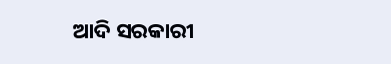ଆଦି ସରକାରୀ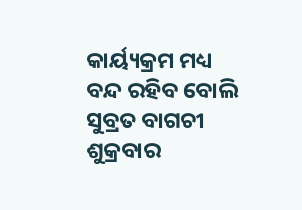କାର୍ୟ୍ୟକ୍ରମ ମଧ୍ୟ ବନ୍ଦ ରହିବ ବୋଲି ସୁବ୍ରତ ବାଗଚୀ ଶୁକ୍ରବାର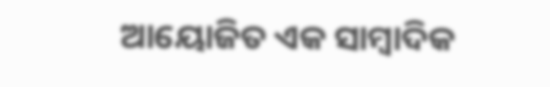ଆୟୋଜିତ ଏକ ସାମ୍ବାଦିକ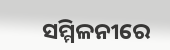ସମ୍ମିଳନୀରେ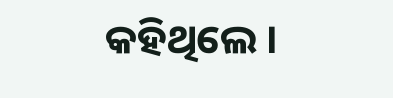କହିଥିଲେ ।